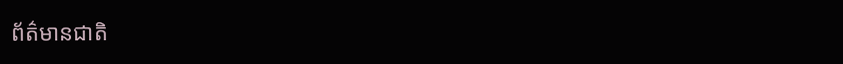ព័ត៌មានជាតិ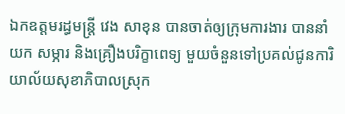ឯកឧត្តមរដ្ធមន្ដ្រី វេង សាខុន បានចាត់ឲ្យក្រុមការងារ បាននាំយក សម្ភារ និងគ្រឿងបរិក្ខាពេទ្យ មួយចំនួនទៅប្រគល់ជូនការិយាល័យសុខាភិបាលស្រុក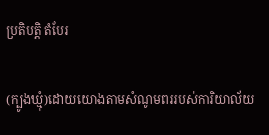ប្រតិបត្តិ តំបែរ

(ក្បូងឃ្មុំ)ដោយយោងតាមសំណូមពររបស់ការិយាល័យ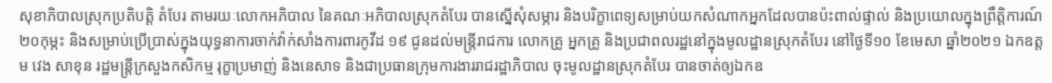សុខាភិបាលស្រុកប្រតិបត្តិ តំបែរ តាមរយៈលោកអភិបាល នៃគណៈអភិបាលស្រុកតំបែរ បានស្នើសុំសម្ភារ និងបរិក្ខាពេទ្យសម្រាប់យកសំណាកអ្នកដែលបានប៉ះពាល់ផ្ទាល់ និងប្រយោលក្នុងព្រឹត្តិការណ៍២០កុម្ភះ និងសម្រាប់ប្រើប្រាស់ក្នុងយុទ្ធនាការចាក់វ៉ាក់សាំងការពារកូវីដ ១៩ ជូនដល់មន្រ្តីរាជការ លោកគ្រូ អ្នកគ្រូ និងប្រជាពលរដ្ឋនៅក្នុងមូលដ្ឋានស្រុកតំបែរ នៅថ្ងៃទី១០ ខែមេសា ឆ្នាំ២០២១ ឯកឧត្តម វេង សាខុន រដ្ឋមន្រ្តីក្រសួងកសិកម្ម រុក្ខាប្រមាញ់ និងនេសាទ និងជាប្រធានក្រុមការងាររាជរដ្ឋាភិបាល ចុះមូលដ្ឋានស្រុកតំបែរ បានចាត់ឲ្យឯកឧ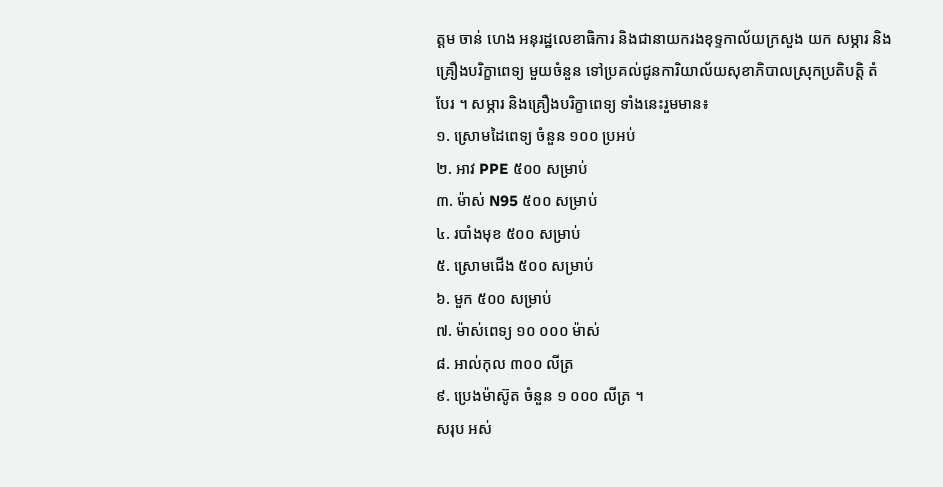ត្តម ចាន់ ហេង អនុរដ្ឋលេខាធិការ និងជានាយករងខុទ្ទកាល័យក្រសួង យក សម្ភារ និងគ្រឿងបរិក្ខាពេទ្យ មួយចំនួន ទៅប្រគល់ជូនការិយាល័យសុខាភិបាលស្រុកប្រតិបត្តិ តំបែរ ។ សម្ភារ និងគ្រឿងបរិក្ខាពេទ្យ ទាំងនេះរួមមាន៖
១. ស្រោមដៃពេទ្យ ចំនួន ១០០ ប្រអប់
២. អាវ PPE ៥០០ សម្រាប់
៣. ម៉ាស់ N95 ៥០០ សម្រាប់
៤. របាំងមុខ ៥០០ សម្រាប់
៥. ស្រោមជើង ៥០០ សម្រាប់
៦. មួក ៥០០ សម្រាប់
៧. ម៉ាស់ពេទ្យ ១០ ០០០ ម៉ាស់
៨. អាល់កុល ៣០០ លីត្រ
៩. ប្រេងម៉ាស៊ូត ចំនួន ១ ០០០ លីត្រ ។
សរុប អស់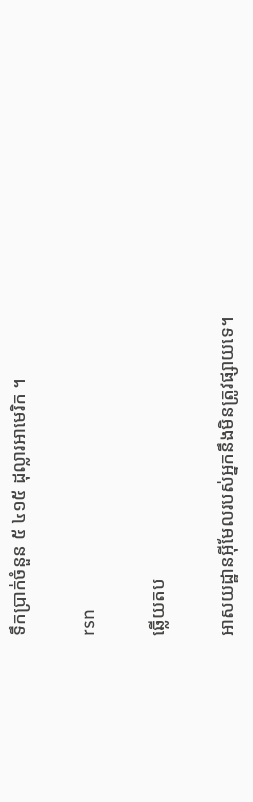ទឹកប្រាក់ចំនួន ៥ ៤១៥ ដុល្លារអាមេរិក ។

rsn

ឆ្លើយតប

អាសយដ្ឋានអ៊ីមែលរបស់អ្នកនឹងមិនត្រូវផ្សាយទេ។